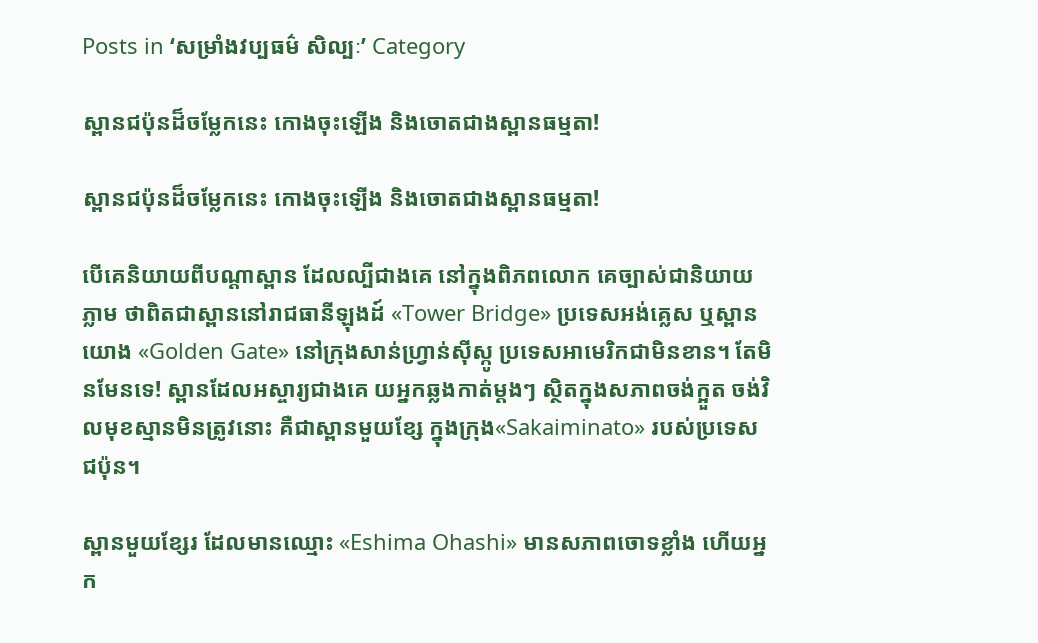Posts in ‘សម្រាំងវប្បធម៌ សិល្បៈ’ Category

ស្ពានជប៉ុនដ៏ចម្លែកនេះ កោងចុះឡើង និងចោតជាងស្ពានធម្មតា!

ស្ពានជប៉ុនដ៏ចម្លែកនេះ កោងចុះឡើង និងចោតជាងស្ពានធម្មតា!

បើគេនិយាយពីបណ្ដាស្ពាន ដែលល្បីជាងគេ នៅក្នុងពិភពលោក គេច្បាស់ជានិយាយភ្លាម ថាពិតជាស្ពាននៅរាជធានីឡុងដ៍ «Tower Bridge» ប្រទេសអង់គ្លេស ឬស្ពានយោង «Golden Gate» នៅក្រុងសាន់ហ្វ្រាន់ស៊ីស្កូ ប្រទេសអាមេរិកជាមិនខាន។ តែមិនមែនទេ! ស្ពានដែលអស្ចារ្យជាងគេ យអ្នកឆ្លងកាត់ម្ដងៗ ស្ថិតក្នុងសភាពចង់ក្អួត ចង់វិលមុខស្មានមិនត្រូវនោះ គឺជាស្ពានមួយខ្សែ ក្នុងក្រុង«Sakaiminato» របស់ប្រទេសជប៉ុន។

ស្ពានមួយខ្សែរ ដែលមានឈ្មោះ «Eshima Ohashi» មានសភាពចោទខ្លាំង ហើយអ្នក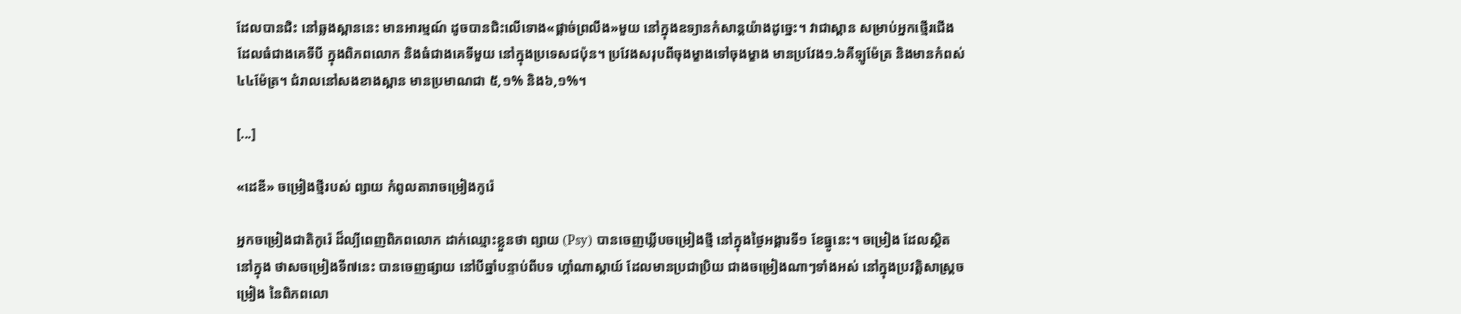ដែលបានជិះ នៅឆ្លងស្ពាននេះ មានអារម្មណ៍ ដូចបានជិះលើទោង«ផ្ដាច់ព្រលឹង»មួយ នៅក្នុងឧទ្យានកំសាន្ដយ៉ាងដូច្នេះ។ វាជាស្ពាន សម្រាប់អ្នកថ្មើរជើង ដែលធំជាងគេទីបី ក្នុងពិភពលោក និងធំជាងគេទីមួយ នៅក្នុងប្រទេសជប៉ុន។ ប្រវែងសរុបពីចុងម្ខាងទៅចុងម្ខាង មានប្រវែង១.៦គីឡូម៉ែត្រ និងមានកំពស់៤៤ម៉ែត្រ។ ជំរាលនៅសងខាងស្ពាន មានប្រមាណជា ៥,១% និង៦,១%។

[...]

«ដេឌី» ចម្រៀងថ្មីរបស់ ព្សាយ កំពូលតារាចម្រៀងកូរ៉េ

អ្នកចម្រៀងជាតិកូរ៉េ ដ៏ល្បីពេញពិភពលោក ដាក់ឈ្មោះខ្លួនថា ព្សាយ (Psy) បានចេញឃ្លីបចម្រៀងថ្មី នៅក្នុងថ្ងៃអង្គារទី១ ខែធ្នូនេះ។ ចម្រៀង ដែលស្ថិតនៅក្នុង ថាសចម្រៀងទី៧នេះ បានចេញផ្សាយ នៅបីឆ្នាំបន្ទាប់ពីបទ ហ្គាំណាស្តាយ៍ ដែលមានប្រជាប្រិយ ជាងចម្រៀងណាៗទាំងអស់ នៅក្នុងប្រវត្តិសាស្ត្រចម្រៀង នៃពិភពលោ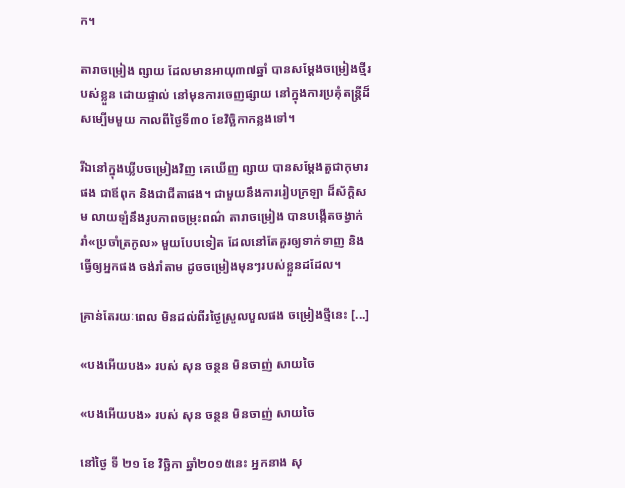ក។

តារាចម្រៀង ព្សាយ ដែលមានអាយុ៣៧ឆ្នាំ បានសម្ដែងចម្រៀងថ្មីរបស់ខ្លួន ដោយផ្ទាល់ នៅមុនការចេញផ្សាយ នៅក្នុងការប្រគុំតន្ត្រីដ៏សម្បើមមួយ កាលពីថ្ងៃទី៣០ ខែវិច្ឆិកាកន្លងទៅ។

រីឯនៅក្នុងឃ្លីបចម្រៀងវិញ គេឃើញ ព្សាយ បានសម្ដែងតួជាកុមារផង ជាឪពុក និងជាជីតាផង។ ជាមួយនឹងការរៀបក្រឡា ដ៏ស័ក្ដិសម លាយឡំនឹងរូបភាពចម្រុះពណ៌ តារាចម្រៀង បានបង្កើតចង្វាក់រាំ«ប្រចាំត្រកូល» មួយបែបទៀត ដែលនៅតែគួរឲ្យទាក់ទាញ និងធ្វើឲ្យអ្នកផង ចង់រាំតាម ដូចចម្រៀងមុនៗរបស់ខ្លួនដដែល។

គ្រាន់តែរយៈពេល មិនដល់ពីរថ្ងៃស្រួលបួលផង ចម្រៀងថ្មីនេះ [...]

«បងអើយបង» របស់ សុន ចន្ថន មិនចាញ់ សាយចៃ

«បងអើយបង» របស់ សុន ចន្ថន មិនចាញ់ សាយចៃ

នៅថ្ងៃ ទី ២១ ខែ វិច្ឆិកា ឆ្នាំ២០១៥នេះ អ្នកនាង សុ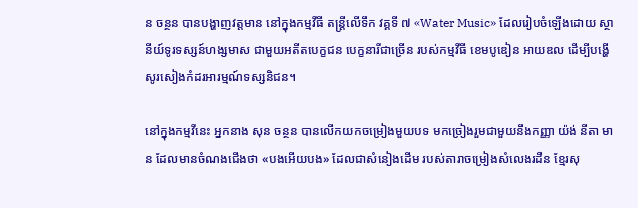ន ចន្ថន បានបង្ហាញវត្តមាន នៅក្នុងកម្មវីធី តន្រ្តីលើទឹក វគ្គទី ៧ «Water Music» ដែលរៀបចំឡើងដោយ ស្ថានីយ៍ទូរទស្សន៍ហង្សមាស ជាមួយអតីតបេក្ខជន បេក្ខនារីជាច្រើន របស់កម្មវីធី ខេមបូឌៀន អាយឌល ដើម្បីបង្ហើសូរសៀងកំដរអារម្មណ៍ទស្សនិជន។

នៅក្នុងកម្មវីនេះ អ្នកនាង សុន ចន្ថន បានលើកយកចម្រៀងមួយបទ មកច្រៀងរួមជាមួយនឹងកញ្ញា យ៉ង់ នីតា មាន ដែលមានចំណងជើងថា «បងអើយបង» ដែលជាសំនៀងដើម របស់តារាចម្រៀងសំលេងរដឺន ខ្មែរសុ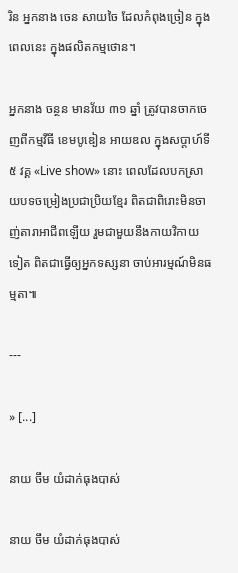រិន អ្នកនាង ចេន សាយចៃ ដែលកំពុងច្រៀន ក្នុងពេលនេះ ក្នុងផលិតកម្មថោន។

អ្នកនាង ចន្ថន មានវ័យ ៣១ ឆ្នាំ ត្រូវបានចាកចេញពីកម្មវីធី ខេមបូឌៀន អាយឌល ក្នុងសប្តាហ៍ទី៥ វគ្គ «Live show» នោះ ពេលដែលបកស្រាយបទចម្រៀងប្រជាប្រិយខ្មែរ ពិតជាពិរោះមិនចាញ់តារាអាជីពឡើយ រួមជាមួយនឹងកាយវិកាយទៀត ពិតជាធ្វើឲ្យអ្នកទស្សនា ចាប់អារម្មណ៍មិនធម្មតា៕

---

» [...]

នាយ ចឹម យំដាក់ធុងបាស់

នាយ ចឹម យំដាក់ធុងបាស់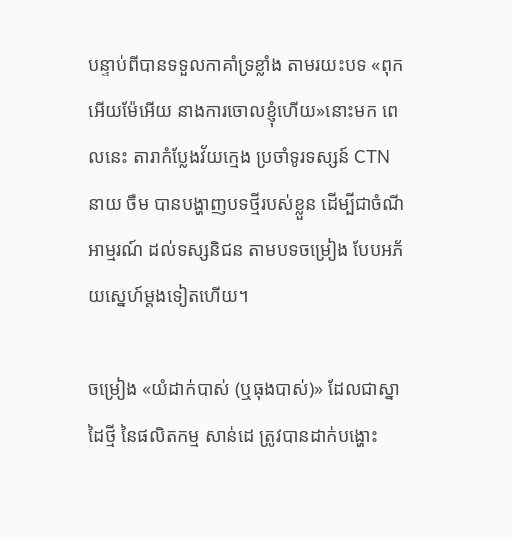បន្ទាប់ពីបានទទួលកាគាំទ្រខ្លាំង តាមរយះបទ «ពុកអើយម៉ែអើយ នាងការចោលខ្ញុំហើយ»នោះមក ពេលនេះ តារាកំប្លែងវ័យក្មេង ប្រចាំទូរទស្សន៍ CTN នាយ ចឺម បានបង្ហាញបទថ្មីរបស់ខ្លួន ដើម្បីជាចំណីអាម្មរណ៍ ដល់ទស្សនិជន តាមបទចម្រៀង បែបអភ័យស្នេហ៍ម្តងទៀតហើយ។

ចម្រៀង «យំដាក់បាស់ (ឬធុងបាស់)» ដែលជាស្នាដៃថ្មី នៃផលិតកម្ម សាន់ដេ ត្រូវបានដាក់បង្ហោះ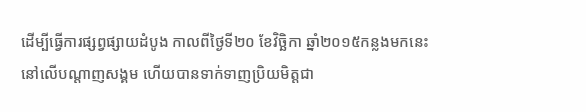ដើម្បីធ្វើការផ្សព្វផ្សាយដំបូង កាលពីថ្ងៃទី២០ ខែវិច្ឆិកា ឆ្នាំ២០១៥កន្លងមកនេះ នៅលើបណ្ដាញសង្គម ហើយបានទាក់ទាញប្រិយមិត្តជា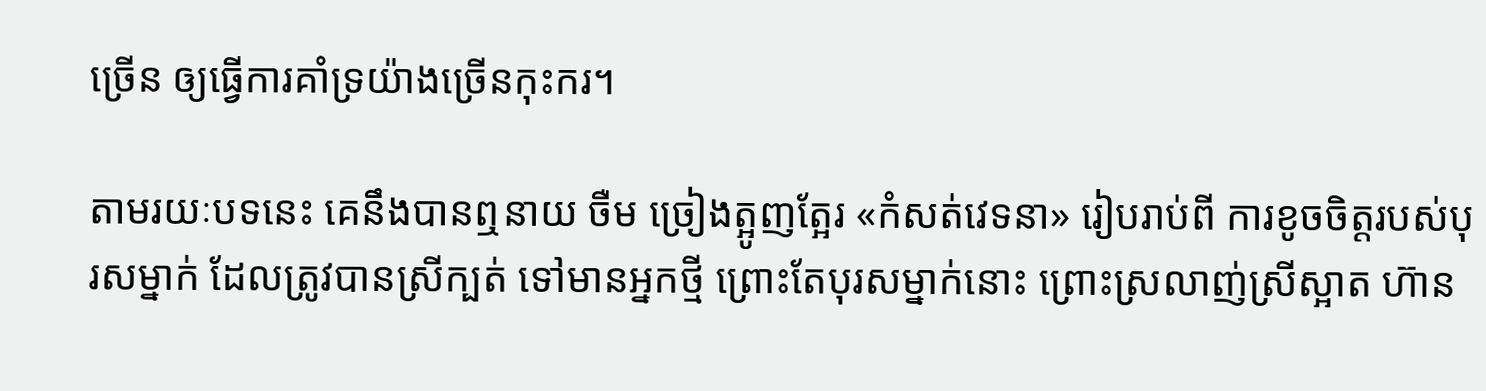ច្រើន ឲ្យធ្វើការគាំទ្រយ៉ាងច្រើនកុះករ។

តាមរយៈបទនេះ គេនឹងបានឮនាយ ចឺម ច្រៀងត្អូញត្អែរ «កំសត់វេទនា» រៀបរាប់ពី ការខូចចិត្តរបស់បុរសម្នាក់ ដែលត្រូវបានស្រីក្បត់ ទៅមានអ្នកថ្មី ព្រោះតែបុរសម្នាក់នោះ ព្រោះស្រលាញ់ស្រីស្អាត ហ៊ាន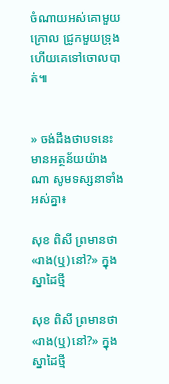ចំណាយអស់គោមួយក្រោល ជ្រូកមួយទ្រុង ហើយគេទៅចោលបាត់៕


» ចង់ដឹងថាបទនេះ មានអត្ថន័យយ៉ាងណា សូមទស្សនាទាំងអស់គ្នា៖

សុខ ពិសី ព្រមានថា «រាង(ឬ)នៅ?» ក្នុងស្នាដៃថ្មី

សុខ ពិសី ព្រមានថា «រាង(ឬ)នៅ?» ក្នុងស្នាដៃថ្មី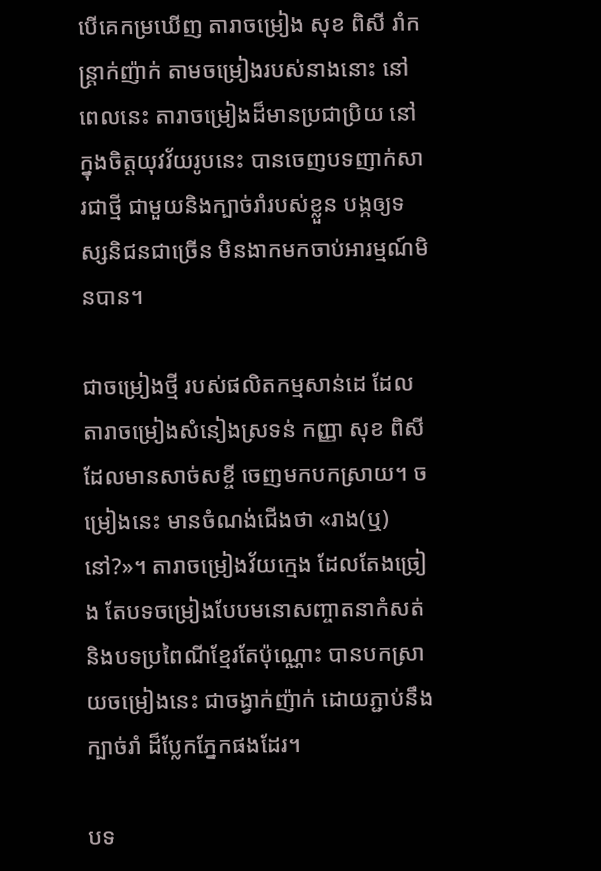បើគេកម្រឃើញ តារាចម្រៀង សុខ ពិសី រាំកន្ត្រាក់ញ៉ាក់ តាមចម្រៀងរបស់នាងនោះ នៅពេលនេះ តារាចម្រៀងដ៏មានប្រជាប្រិយ នៅក្នុងចិត្តយុវវ័យរូបនេះ បានចេញបទញាក់សារជាថ្មី ជាមួយនិងក្បាច់រាំរបស់ខ្លួន បង្កឲ្យទស្សនិជនជាច្រើន មិនងាកមកចាប់អារម្មណ៍មិនបាន។

ជាចម្រៀងថ្មី របស់ផលិតកម្មសាន់ដេ ដែលតារាចម្រៀងសំនៀងស្រទន់ កញ្ញា សុខ ពិសី ដែលមានសាច់សខ្ចី ចេញមកបកស្រាយ។ ចម្រៀងនេះ មានចំណង់ជើងថា «រាង(ឬ)នៅ?»។ តារាចម្រៀងវ័យក្មេង ដែលតែងច្រៀង តែបទចម្រៀងបែបមនោសញ្ចាតនាកំសត់ និងបទប្រពៃណីខ្មែរតែប៉ុណ្ណោះ បានបកស្រាយចម្រៀងនេះ ជាចង្វាក់ញ៉ាក់ ដោយភ្ជាប់នឹងក្បាច់រាំ ដ៏ប្លែកភ្នែកផងដែរ។

បទ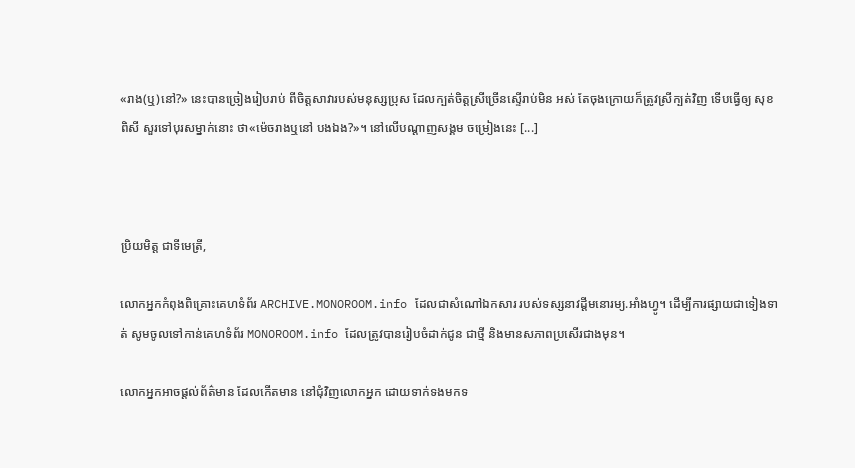«រាង(ឬ)នៅ?» នេះបានច្រៀងរៀបរាប់ ពីចិត្តសាវារបស់មនុស្សប្រុស ដែលក្បត់ចិត្តស្រីច្រើនស្ទើរាប់មិន អស់ តែចុងក្រោយក៏ត្រូវស្រីក្បត់វិញ ទើបធ្វើឲ្យ សុខ ពិសី សួរទៅបុរសម្នាក់នោះ ថា«ម៉េចរាងឬនៅ បងឯង?»។ នៅលើបណ្ដាញសង្គម ចម្រៀងនេះ [...]



ប្រិយមិត្ត ជាទីមេត្រី,

លោកអ្នកកំពុងពិគ្រោះគេហទំព័រ ARCHIVE.MONOROOM.info ដែលជាសំណៅឯកសារ របស់ទស្សនាវដ្ដីមនោរម្យ.អាំងហ្វូ។ ដើម្បីការផ្សាយជាទៀងទាត់ សូមចូលទៅកាន់គេហទំព័រ MONOROOM.info ដែលត្រូវបានរៀបចំដាក់ជូន ជាថ្មី និងមានសភាពប្រសើរជាងមុន។

លោកអ្នកអាចផ្ដល់ព័ត៌មាន ដែលកើតមាន នៅជុំវិញលោកអ្នក ដោយទាក់ទងមកទ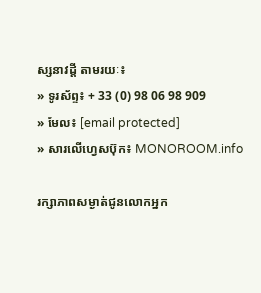ស្សនាវដ្ដី តាមរយៈ៖
» ទូរស័ព្ទ៖ + 33 (0) 98 06 98 909
» មែល៖ [email protected]
» សារលើហ្វេសប៊ុក៖ MONOROOM.info

រក្សាភាពសម្ងាត់ជូនលោកអ្នក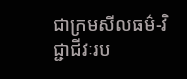ជាក្រមសីលធម៌-វិជ្ជាជីវៈរប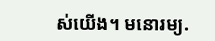ស់យើង។ មនោរម្យ.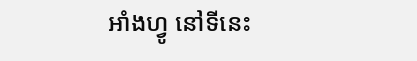អាំងហ្វូ នៅទីនេះ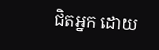ជិតអ្នក ដោយ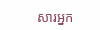សារអ្នក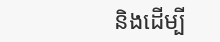និងដើម្បី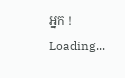អ្នក !
Loading...